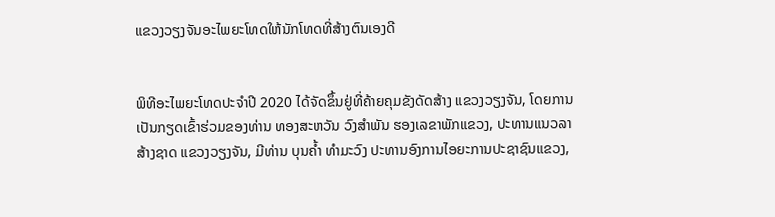ແຂວງວຽງຈັນອະໄພຍະໂທດໃຫ້ນັກໂທດທີ່ສ້າງຕົນເອງດີ


ພິທີອະໄພຍະໂທດປະຈຳປີ 2020 ໄດ້ຈັດຂຶ້ນຢູ່ທີ່ຄ້າຍຄຸມຂັງດັດສ້າງ ແຂວງວຽງຈັນ, ໂດຍການເປັນກຽດເຂົ້າຮ່ວມຂອງທ່ານ ທອງສະຫວັນ ວົງສຳພັນ ຮອງເລຂາພັກແຂວງ, ປະທານແນວລາສ້າງຊາດ ແຂວງວຽງຈັນ, ມີທ່ານ ບຸນຄ້ຳ ທຳມະວົງ ປະທານອົງການໄອຍະການປະຊາຊົນແຂວງ,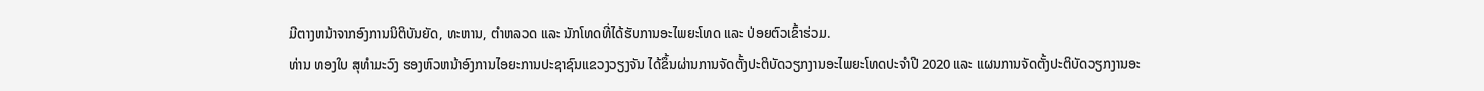ມີຕາງຫນ້າຈາກອົງການນິຕິບັນຍັດ, ທະຫານ, ຕຳຫລວດ ແລະ ນັກໂທດທີ່ໄດ້ຮັບການອະໄພຍະໂທດ ແລະ ປ່ອຍຕົວເຂົ້າຮ່ວມ.
ທ່ານ ທອງໃບ ສຸທໍາມະວົງ ຮອງຫົວຫນ້າອົງການໄອຍະການປະຊາຊົນແຂວງວຽງຈັນ ໄດ້ຂຶ້ນຜ່ານການຈັດຕັ້ງປະຕິບັດວຽກງານອະໄພຍະໂທດປະຈຳປີ 2020 ແລະ ແຜນການຈັດຕັ້ງປະຕິບັດວຽກງານອະ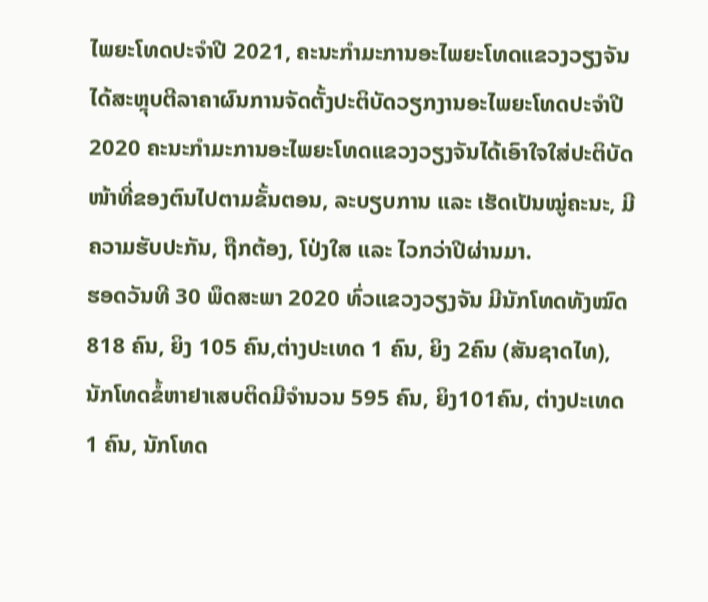ໄພຍະໂທດປະຈຳປີ 2021, ຄະນະກຳມະການອະໄພຍະໂທດແຂວງວຽງຈັນ ໄດ້ສະຫຼຸບຕີລາຄາຜົນການຈັດຕັ້ງປະຕິບັດວຽກງານອະໄພຍະໂທດປະຈຳປີ 2020 ຄະນະກໍາມະການອະໄພຍະໂທດແຂວງວຽງຈັນໄດ້ເອົາໃຈໃສ່ປະຕິບັດໜ້າທີ່ຂອງຕົນໄປຕາມຂັ້ນຕອນ, ລະບຽບການ ແລະ ເຮັດເປັນໝູ່ຄະນະ, ມີຄວາມຮັບປະກັນ, ຖືກຕ້ອງ, ໂປ່ງໃສ ແລະ ໄວກວ່າປີຜ່ານມາ.
ຮອດວັນທີ 30 ພຶດສະພາ 2020 ທົ່ວແຂວງວຽງຈັນ ມີນັກໂທດທັງໝົດ 818 ຄົນ, ຍິງ 105 ຄົນ,ຕ່າງປະເທດ 1 ຄົນ, ຍິງ 2ຄົນ (ສັນຊາດໄທ), ນັກໂທດຂໍ້ຫາຢາເສບຕິດມີຈຳນວນ 595 ຄົນ, ຍິງ101ຄົນ, ຕ່າງປະເທດ 1 ຄົນ, ນັກໂທດ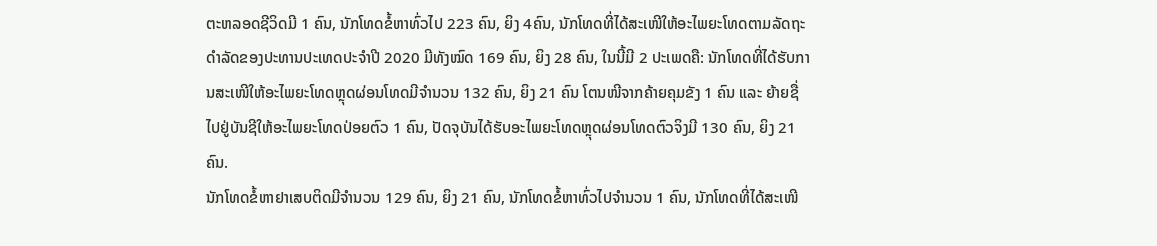ຕະຫລອດຊີວິດມີ 1 ຄົນ, ນັກໂທດຂໍ້ຫາທົ່ວໄປ 223 ຄົນ, ຍິງ 4ຄົນ, ນັກໂທດທີ່ໄດ້ສະເໜີໃຫ້ອະໄພຍະໂທດຕາມລັດຖະດໍາລັດຂອງປະທານປະເທດປະຈຳປີ 2020 ມີທັງໝົດ 169 ຄົນ, ຍິງ 28 ຄົນ, ໃນນີ້ມີ 2 ປະເພດຄື: ນັກໂທດທີ່ໄດ້ຮັບການສະເໜີໃຫ້ອະໄພຍະໂທດຫຼຸດຜ່ອນໂທດມີຈຳນວນ 132 ຄົນ, ຍິງ 21 ຄົນ ໂຕນໜີຈາກຄ້າຍຄຸມຂັງ 1 ຄົນ ແລະ ຍ້າຍຊື່ໄປຢູ່ບັນຊີໃຫ້ອະໄພຍະໂທດປ່ອຍຕົວ 1 ຄົນ, ປັດຈຸບັນໄດ້ຮັບອະໄພຍະໂທດຫຼຸດຜ່ອນໂທດຕົວຈິງມີ 130 ຄົນ, ຍິງ 21 ຄົນ.
ນັກໂທດຂໍ້ຫາຢາເສບຕິດມີຈຳນວນ 129 ຄົນ, ຍິງ 21 ຄົນ, ນັກໂທດຂໍ້ຫາທົ່ວໄປຈໍານວນ 1 ຄົນ, ນັກໂທດທີ່ໄດ້ສະເໜີ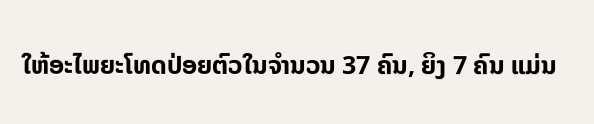ໃຫ້ອະໄພຍະໂທດປ່ອຍຕົວໃນຈຳນວນ 37 ຄົນ, ຍິງ 7 ຄົນ ແມ່ນ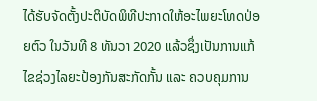ໄດ້ຮັບຈັດຕັ້ງປະຕິບັດພິທີປະກາດໃຫ້ອະໄພຍະໂທດປ່ອຍຕົວ ໃນວັນທີ 8 ທັນວາ 2020 ແລ້ວຊຶ່ງເປັນການແກ້ໄຂຊ່ວງໄລຍະປ້ອງກັນສະກັດກັ້ນ ແລະ ຄວບຄຸມການ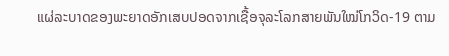ແຜ່ລະບາດຂອງພະຍາດອັກເສບປອດຈາກເຊື້ອຈຸລະໂລກສາຍພັນໃໝ່ໂກວິດ-19 ຕາມ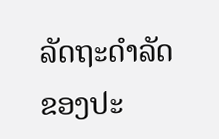ລັດຖະດໍາລັດຂອງປະ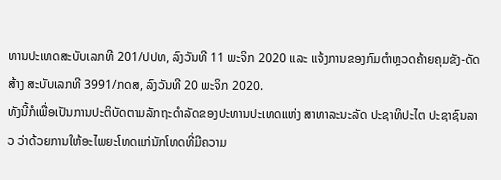ທານປະເທດສະບັບເລກທີ 201/ປປທ, ລົງວັນທີ 11 ພະຈິກ 2020 ແລະ ແຈ້ງການຂອງກົມຕໍາຫຼວດຄ້າຍຄຸມຂັງ-ດັດສ້າງ ສະບັບເລກທີ 3991/ກດສ, ລົງວັນທີ 20 ພະຈິກ 2020.
ທັງນີ້ກໍເພື່ອເປັນການປະຕິບັດຕາມລັກຖະດໍາລັດຂອງປະທານປະເທດແຫ່ງ ສາທາລະນະລັດ ປະຊາທິປະໄຕ ປະຊາຊົນລາວ ວ່າດ້ວຍການໃຫ້ອະໄພຍະໂທດແກ່ນັກໂທດທີ່ມີຄວາມ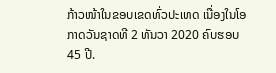ກ້າວໜ້າໃນຂອບເຂດທົ່ວປະເທດ ເນື່ອງໃນໂອກາດວັນຊາດທີ 2 ທັນວາ 2020 ຄົບຮອບ 45 ປີ.